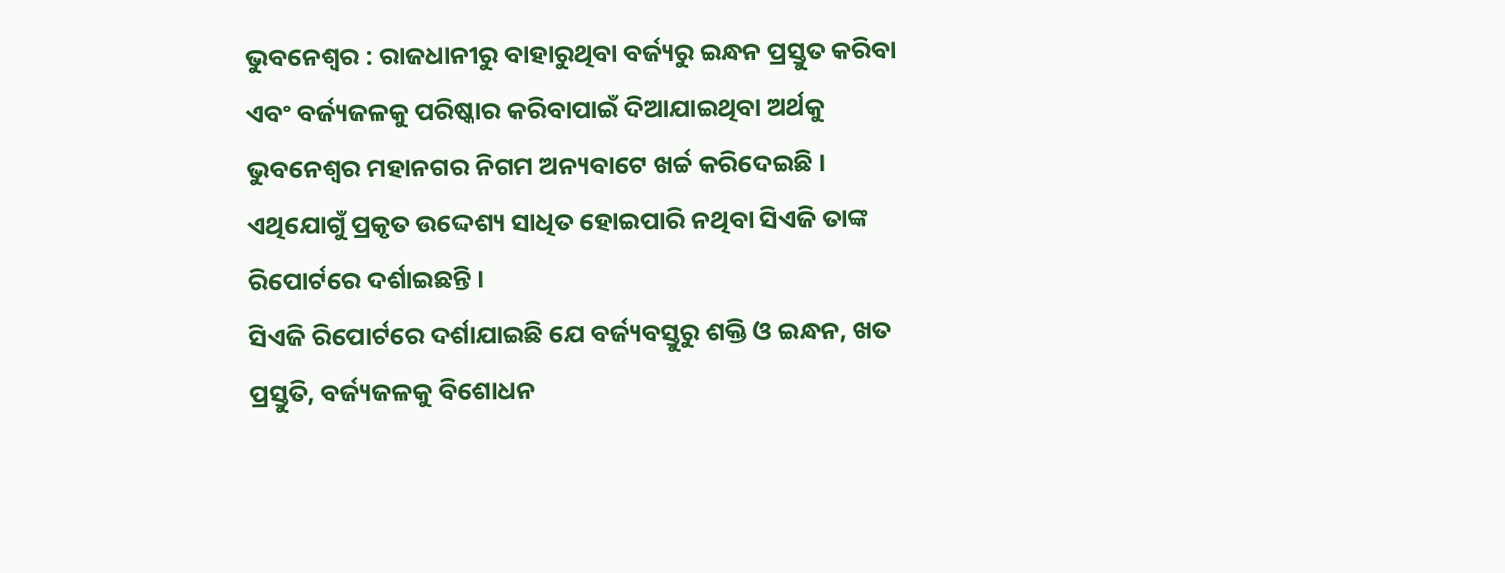ଭୁବନେଶ୍ୱର : ରାଜଧାନୀରୁ ବାହାରୁଥିବା ବର୍ଜ୍ୟରୁ ଇନ୍ଧନ ପ୍ରସ୍ତୁତ କରିବା ଏବଂ ବର୍ଜ୍ୟଜଳକୁ ପରିଷ୍କାର କରିବାପାଇଁ ଦିଆଯାଇଥିବା ଅର୍ଥକୁ ଭୁବନେଶ୍ୱର ମହାନଗର ନିଗମ ଅନ୍ୟବାଟେ ଖର୍ଚ୍ଚ କରିଦେଇଛି । ଏଥିଯୋଗୁଁ ପ୍ରକୃତ ଉଦ୍ଦେଶ୍ୟ ସାଧିତ ହୋଇପାରି ନଥିବା ସିଏଜି ତାଙ୍କ ରିପୋର୍ଟରେ ଦର୍ଶାଇଛନ୍ତି ।
ସିଏଜି ରିପୋର୍ଟରେ ଦର୍ଶାଯାଇଛି ଯେ ବର୍ଜ୍ୟବସ୍ତୁରୁ ଶକ୍ତି ଓ ଇନ୍ଧନ, ଖତ ପ୍ରସ୍ତୁତି, ବର୍ଜ୍ୟଜଳକୁ ବିଶୋଧନ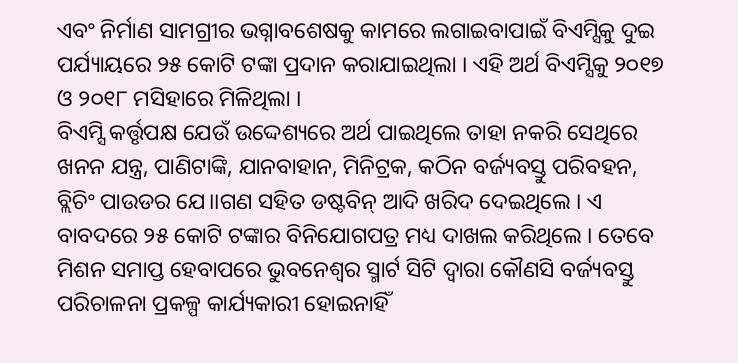ଏବଂ ନିର୍ମାଣ ସାମଗ୍ରୀର ଭଗ୍ନାବଶେଷକୁ କାମରେ ଲଗାଇବାପାଇଁ ବିଏମ୍ସିକୁ ଦୁଇ ପର୍ଯ୍ୟାୟରେ ୨୫ କୋଟି ଟଙ୍କା ପ୍ରଦାନ କରାଯାଇଥିଲା । ଏହି ଅର୍ଥ ବିଏମ୍ସିକୁ ୨୦୧୭ ଓ ୨୦୧୮ ମସିହାରେ ମିଳିଥିଲା ।
ବିଏମ୍ସି କର୍ତ୍ତୃପକ୍ଷ ଯେଉଁ ଉଦ୍ଦେଶ୍ୟରେ ଅର୍ଥ ପାଇଥିଲେ ତାହା ନକରି ସେଥିରେ ଖନନ ଯନ୍ତ୍ର, ପାଣିଟାଙ୍କି, ଯାନବାହାନ, ମିନିଟ୍ରକ, କଠିନ ବର୍ଜ୍ୟବସ୍ତୁ ପରିବହନ, ବ୍ଲିଚିଂ ପାଉଡର ଯେ।।ଗଣ ସହିତ ଡଷ୍ଟବିନ୍ ଆଦି ଖରିଦ ଦେଇଥିଲେ । ଏ ବାବଦରେ ୨୫ କୋଟି ଟଙ୍କାର ବିନିଯୋଗପତ୍ର ମଧ୍ୟ ଦାଖଲ କରିଥିଲେ । ତେବେ ମିଶନ ସମାପ୍ତ ହେବାପରେ ଭୁବନେଶ୍ୱର ସ୍ମାର୍ଟ ସିଟି ଦ୍ୱାରା କୌଣସି ବର୍ଜ୍ୟବସ୍ତୁ ପରିଚାଳନା ପ୍ରକଳ୍ପ କାର୍ଯ୍ୟକାରୀ ହୋଇନାହିଁ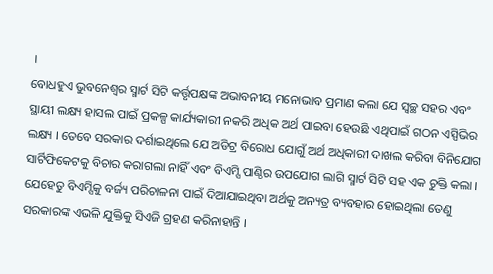।
ବୋଧହୁଏ ଭୁବନେଶ୍ୱର ସ୍ମାର୍ଟ ସିଟି କର୍ତ୍ତୃପକ୍ଷଙ୍କ ଅଭାବନୀୟ ମନୋଭାବ ପ୍ରମାଣ କଲା ଯେ ସ୍ୱଚ୍ଛ ସହର ଏବଂ ସ୍ଥାୟୀ ଲକ୍ଷ୍ୟ ହାସଲ ପାଇଁ ପ୍ରକଳ୍ପ କାର୍ଯ୍ୟକାରୀ ନକରି ଅଧିକ ଅର୍ଥ ପାଇବା ହେଉଛି ଏଥିପାଇଁ ଗଠନ ଏସ୍ପିଭିର ଲକ୍ଷ୍ୟ । ତେବେ ସରକାର ଦର୍ଶାଇଥିଲେ ଯେ ଅଡିଟ୍ର ବିରୋଧ ଯୋଗୁଁ ଅର୍ଥ ଅଧିକାରୀ ଦାଖଲ କରିବା ବିନିଯୋଗ ସାର୍ଟିଫିକେଟକୁ ବିଚାର କରାଗଲା ନାହିଁ ଏବଂ ବିଏମ୍ସି ପାଣ୍ଠିର ଉପଯୋଗ ଲାଗି ସ୍ମାର୍ଟ ସିଟି ସହ ଏକ ଚୁକ୍ତି କଲା । ଯେହେତୁ ବିଏମ୍ସିକୁ ବର୍ଜ୍ୟ ପରିଚାଳନା ପାଇଁ ଦିଆଯାଇଥିବା ଅର୍ଥକୁ ଅନ୍ୟତ୍ର ବ୍ୟବହାର ହୋଇଥିଲା ତେଣୁ ସରକାରଙ୍କ ଏଭଳି ଯୁକ୍ତିକୁ ସିଏଜି ଗ୍ରହଣ କରିନାହାନ୍ତି ।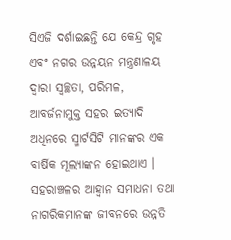ସିଏଜି ଦର୍ଶାଇଛନ୍ତି ଯେ କେନ୍ଦ୍ର ଗୃହ ଏବଂ ନଗର ଉନ୍ନୟନ ମନ୍ତ୍ରଣାଳୟ ଦ୍ୱାରା ସ୍ୱଚ୍ଛତା, ପରିମଳ, ଆବର୍ଜନାମୁକ୍ତ ସହର ଇତ୍ୟାଦି ଅଧିନରେ ସ୍ମାର୍ଟସିଟି ମାନଙ୍କର ଏକ ବାର୍ଷିକ ମୂଲ୍ୟାଙ୍କନ ହୋଇଥାଏ । ସହରାଞ୍ଚଳର ଆହ୍ୱାନ ସମାଧନା ତଥା ନାଗରିକମାନଙ୍କ ଜୀବନରେ ଉନ୍ନତି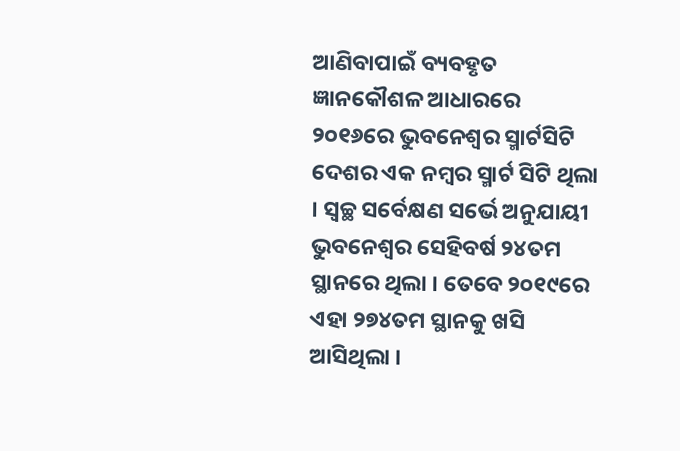ଆଣିବାପାଇଁ ବ୍ୟବହୃତ ଜ୍ଞାନକୌଶଳ ଆଧାରରେ ୨୦୧୬ରେ ଭୁବନେଶ୍ୱର ସ୍ମାର୍ଟସିଟି ଦେଶର ଏକ ନମ୍ବର ସ୍ମାର୍ଟ ସିଟି ଥିଲା । ସ୍ୱଚ୍ଛ ସର୍ବେକ୍ଷଣ ସର୍ଭେ ଅନୁଯାୟୀ ଭୁବନେଶ୍ୱର ସେହିବର୍ଷ ୨୪ତମ ସ୍ଥାନରେ ଥିଲା । ତେବେ ୨୦୧୯ରେ ଏହା ୨୭୪ତମ ସ୍ଥାନକୁ ଖସି ଆସିଥିଲା ।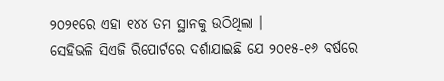୨୦୨୧ରେ ଏହା ୧୪୪ ତମ ସ୍ଥାନକୁ ଉଠିଥିଲା ।
ସେହିଭଳି ସିଏଜି ରିପୋର୍ଟରେ ଦର୍ଶାଯାଇଛି ଯେ ୨୦୧୫-୧୬ ବର୍ଷରେ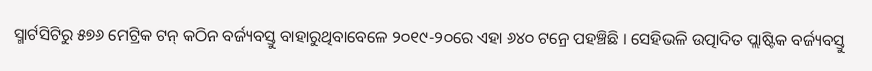ସ୍ମାର୍ଟସିଟିରୁ ୫୭୬ ମେଟ୍ରିକ ଟନ୍ କଠିନ ବର୍ଜ୍ୟବସ୍ତୁ ବାହାରୁଥିବାବେଳେ ୨୦୧୯-୨୦ରେ ଏହା ୬୪୦ ଟନ୍ରେ ପହଞ୍ଚିଛି । ସେହିଭଳି ଉତ୍ପାଦିତ ପ୍ଲାଷ୍ଟିକ ବର୍ଜ୍ୟବସ୍ତୁ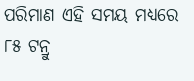ପରିମାଣ ଏହି ସମୟ ମଧ୍ୟରେ ୮୫ ଟନ୍ରୁ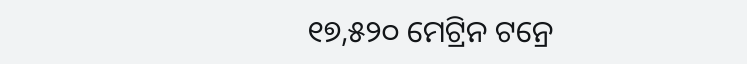୧୭,୫୨୦ ମେଟ୍ରିନ ଟନ୍ରେ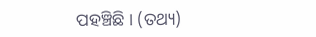ପହଞ୍ଚିଛି । (ତଥ୍ୟ)